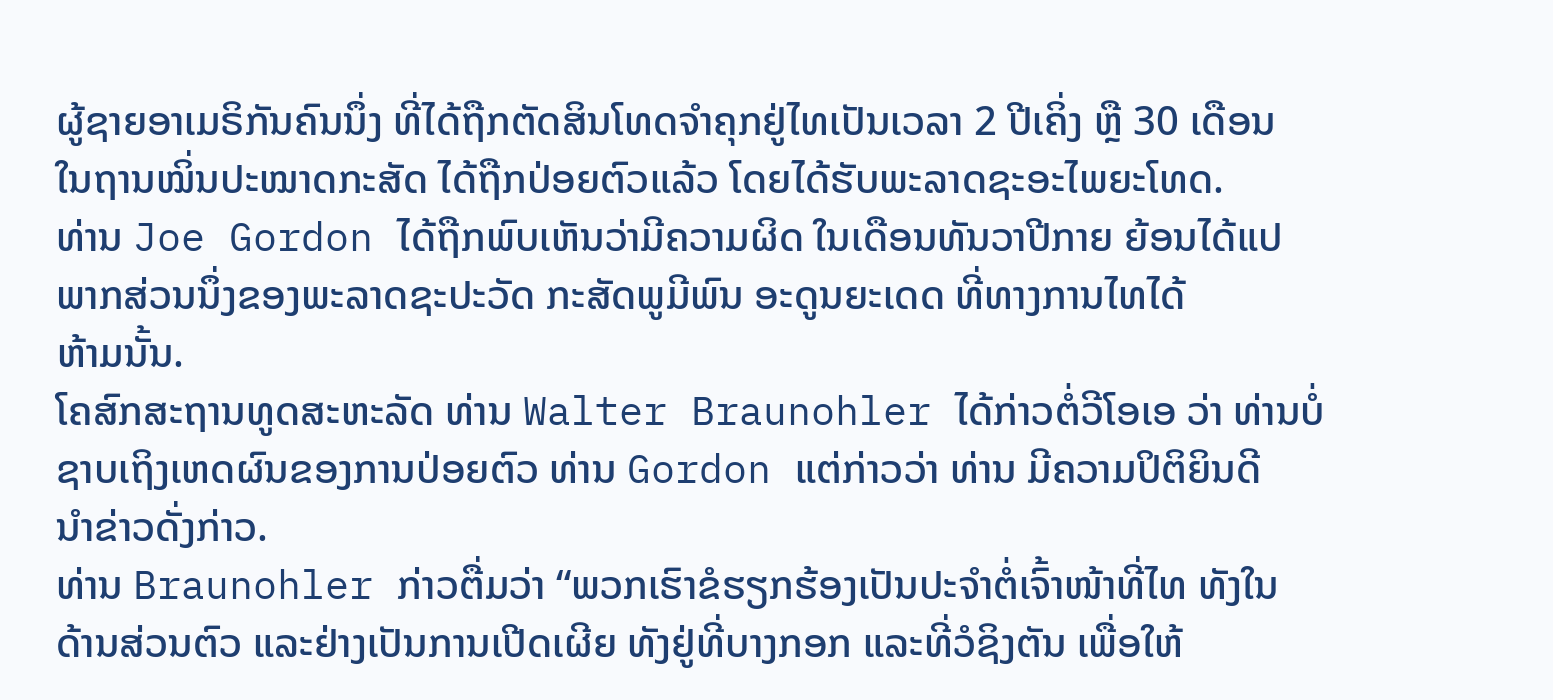ຜູ້ຊາຍອາເມຣິກັນຄົນນຶ່ງ ທີ່ໄດ້ຖືກຕັດສິນໂທດຈຳຄຸກຢູ່ໄທເປັນເວລາ 2 ປີເຄິ່ງ ຫຼື 30 ເດືອນ
ໃນຖານໝິ່ນປະໝາດກະສັດ ໄດ້ຖືກປ່ອຍຕົວແລ້ວ ໂດຍໄດ້ຮັບພະລາດຊະອະໄພຍະໂທດ.
ທ່ານ Joe Gordon ໄດ້ຖືກພົບເຫັນວ່າມີຄວາມຜິດ ໃນເດືອນທັນວາປີກາຍ ຍ້ອນໄດ້ແປ
ພາກສ່ວນນຶ່ງຂອງພະລາດຊະປະວັດ ກະສັດພູມີພົນ ອະດູນຍະເດດ ທີ່ທາງການໄທໄດ້
ຫ້າມນັ້ນ.
ໂຄສົກສະຖານທູດສະຫະລັດ ທ່ານ Walter Braunohler ໄດ້ກ່າວຕໍ່ວີໂອເອ ວ່າ ທ່ານບໍ່
ຊາບເຖິງເຫດຜົນຂອງການປ່ອຍຕົວ ທ່ານ Gordon ແຕ່ກ່າວວ່າ ທ່ານ ມີຄວາມປິຕິຍິນດີ
ນໍາຂ່າວດັ່ງກ່າວ.
ທ່ານ Braunohler ກ່າວຕື່ມວ່າ “ພວກເຮົາຂໍຮຽກຮ້ອງເປັນປະຈຳຕໍ່ເຈົ້າໜ້າທີ່ໄທ ທັງໃນ
ດ້ານສ່ວນຕົວ ແລະຢ່າງເປັນການເປີດເຜີຍ ທັງຢູ່ທີ່ບາງກອກ ແລະທີ່ວໍຊິງຕັນ ເພື່ອໃຫ້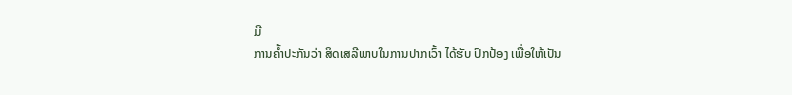ມີ
ການຄໍ້າປະກັນວ່າ ສິດເສລີພາບໃນການປາກເວົ້າ ໄດ້ຮັບ ປົກປ້ອງ ເພື່ອໃຫ້ເປັນ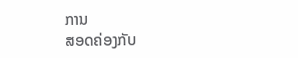ການ
ສອດຄ່ອງກັບ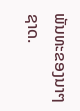ພັນທະຂອງນາໆຊາດ.